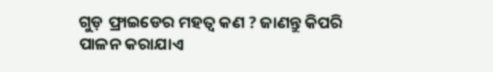ଗୁଡ଼ ଫ୍ରାଇଡେର ମହତ୍ୱ କଣ ? ଜାଣନ୍ତୁ କିପରି ପାଳନ କରାଯାଏ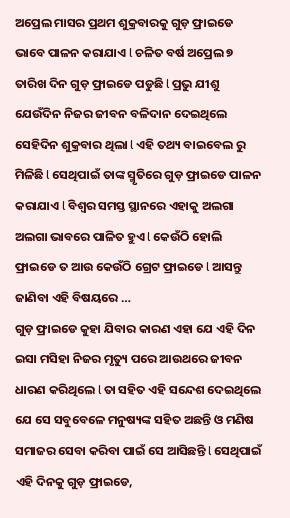ଅପ୍ରେଲ ମାସର ପ୍ରଥମ ଶୁକ୍ରବାରକୁ ଗୁଡ଼ ଫ୍ରାଇଡେ ଭାବେ ପାଳନ କରାଯାଏ l ଚଳିତ ବର୍ଷ ଅପ୍ରେଲ ୭ ତାରିଖ ଦିନ ଗୁଡ଼ ଫ୍ରାଇଡେ ପଡୁଛି l ପ୍ରଭୁ ଯୀଶୁ ଯେଉଁଦିନ ନିଜର ଜୀବନ ବଳିଦାନ ଦେଇଥିଲେ ସେହିଦିନ ଶୁକ୍ରବାର ଥିଲା l ଏହି ତଥ୍ୟ ବାଇବେଲ ରୁ ମିଳିଛି l ସେଥିପାଇଁ ତାଙ୍କ ସ୍ମୃତିରେ ଗୁଡ଼ ଫ୍ରାଇଡେ ପାଳନ କରାଯାଏ l ବିଶ୍ୱର ସମସ୍ତ ସ୍ଥାନରେ ଏହାକୁ ଅଲଗା ଅଲଗା ଭାବରେ ପାଳିତ ହୁଏ l କେଉଁଠି ହୋଲି ଫ୍ରାଇଡେ ତ ଆଉ କେଉଁଠି ଗ୍ରେଟ ଫ୍ରାଇଡେ l ଆସନ୍ତୁ ଜାଣିବା ଏହି ବିଷୟରେ …
ଗୁଡ଼ ଫ୍ରାଇଡେ କୁହା ଯିବାର କାରଣ ଏହା ଯେ ଏହି ଦିନ ଇସା ମସିହା ନିଜର ମୃତ୍ୟୁ ପରେ ଆଉଥରେ ଜୀବନ ଧାରଣ କରିଥିଲେ l ତା ସହିତ ଏହି ସନ୍ଦେଶ ଦେଇଥିଲେ ଯେ ସେ ସବୁବେଳେ ମନୁଷ୍ୟଙ୍କ ସହିତ ଅଛନ୍ତି ଓ ମଣିଷ ସମାଜର ସେବା କରିବା ପାଇଁ ସେ ଆସିଛନ୍ତି l ସେଥିପାଇଁ ଏହି ଦିନକୁ ଗୁଡ଼ ଫ୍ରାଇଡେ,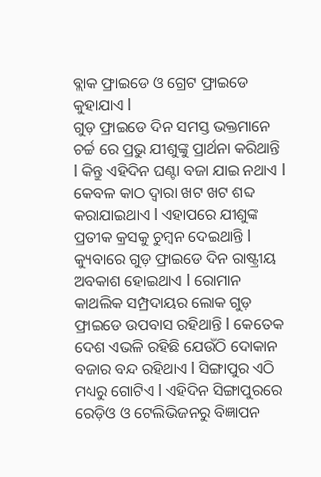ବ୍ଲାକ ଫ୍ରାଇଡେ ଓ ଗ୍ରେଟ ଫ୍ରାଇଡେ କୁହାଯାଏ l
ଗୁଡ଼ ଫ୍ରାଇଡେ ଦିନ ସମସ୍ତ ଭକ୍ତମାନେ ଚର୍ଚ୍ଚ ରେ ପ୍ରଭୁ ଯୀଶୁଙ୍କୁ ପ୍ରାର୍ଥନା କରିଥାନ୍ତି l କିନ୍ତୁ ଏହିଦିନ ଘଣ୍ଟା ବଜା ଯାଇ ନଥାଏ l କେବଳ କାଠ ଦ୍ୱାରା ଖଟ ଖଟ ଶବ୍ଦ କରାଯାଇଥାଏ l ଏହାପରେ ଯୀଶୁଙ୍କ ପ୍ରତୀକ କ୍ରସକୁ ଚୁମ୍ବନ ଦେଇଥାନ୍ତି l
କ୍ୟୁବାରେ ଗୁଡ଼ ଫ୍ରାଇଡେ ଦିନ ରାଷ୍ଟ୍ରୀୟ ଅବକାଶ ହୋଇଥାଏ l ରୋମାନ କାଥଲିକ ସମ୍ପ୍ରଦାୟର ଲୋକ ଗୁଡ଼ ଫ୍ରାଇଡେ ଉପବାସ ରହିଥାନ୍ତି l କେତେକ ଦେଶ ଏଭଳି ରହିଛି ଯେଉଁଠି ଦୋକାନ ବଜାର ବନ୍ଦ ରହିଥାଏ l ସିଙ୍ଗାପୁର ଏଠି ମଧ୍ୟରୁ ଗୋଟିଏ l ଏହିଦିନ ସିଙ୍ଗାପୁରରେ ରେଡ଼ିଓ ଓ ଟେଲିଭିଜନରୁ ବିଜ୍ଞାପନ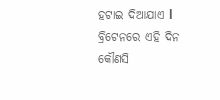ହଟାଇ ଦିଆଯାଏ l ବ୍ରିଟେନରେ ଏହି ଦିନ କୌଣସି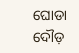ଘୋଡା ଦୌଡ଼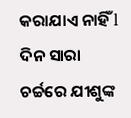କରାଯାଏ ନାହିଁ l ଦିନ ସାରା ଚର୍ଚ୍ଚରେ ଯୀଶୁଙ୍କ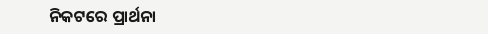ନିକଟରେ ପ୍ରାର୍ଥନା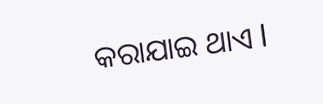କରାଯାଇ ଥାଏ l